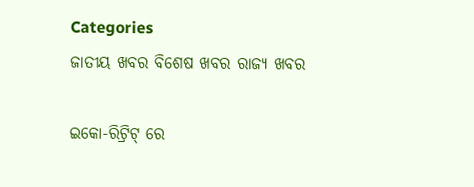Categories
ଜାତୀୟ ଖବର ବିଶେଷ ଖବର ରାଜ୍ୟ ଖବର

ଇକୋ-ରିଟ୍ରିଟ୍ ରେ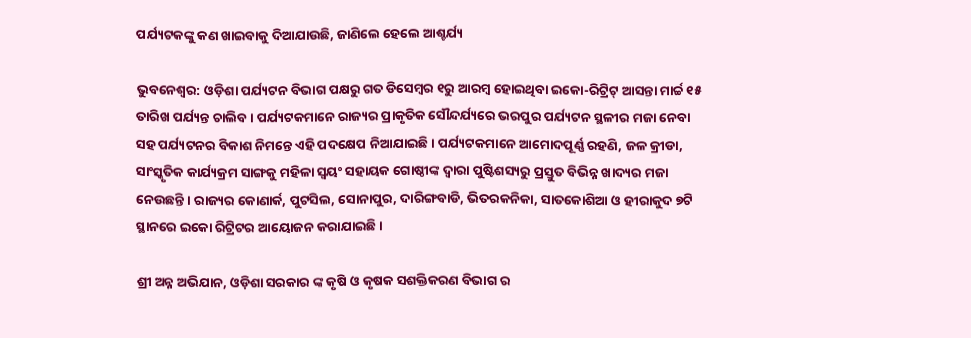ପର୍ଯ୍ୟଟକଙ୍କୁ କଣ ଖାଇବାକୁ ଦିଆଯାଉଛି, ଜାଣିଲେ ହେଲେ ଆଶ୍ଚର୍ଯ୍ୟ

ଭୁବନେଶ୍ୱର: ଓଡ଼ିଶା ପର୍ଯ୍ୟଟନ ବିଭାଗ ପକ୍ଷରୁ ଗତ ଡିସେମ୍ବର ୧ରୁ ଆରମ୍ବ ହୋଇଥିବା ଇକୋ-ରିଟ୍ରିଟ୍ ଆସନ୍ତା ମାର୍ଚ୍ଚ ୧୫ ତାରିଖ ପର୍ଯ୍ୟନ୍ତ ଚାଲିବ । ପର୍ଯ୍ୟଟକମାନେ ରାଜ୍ୟର ପ୍ରାକୃତିକ ସୌନ୍ଦର୍ଯ୍ୟରେ ଭରପୁର ପର୍ଯ୍ୟଟନ ସ୍ଥଳୀର ମଜା ନେବା ସହ ପର୍ଯ୍ୟଟନର ବିକାଶ ନିମନ୍ତେ ଏହି ପଦକ୍ଷେପ ନିଆଯାଇଛି । ପର୍ଯ୍ୟଟକମାନେ ଆମୋଦପୂର୍ଣ୍ଣ ରହଣି, ଜଳ କ୍ରୀଡା, ସାଂସ୍କୃତିକ କାର୍ଯ୍ୟକ୍ରମ ସାଙ୍ଗକୁ ମହିଳା ସ୍ଵୟଂ ସହାୟକ ଗୋଷ୍ଠୀଙ୍କ ଦ୍ଵାରା ପୁଷ୍ଟିଶସ୍ୟରୁ ପ୍ରସ୍ତୁତ ବିଭିନ୍ନ ଖାଦ୍ୟର ମଜା ନେଉଛନ୍ତି । ରାଜ୍ୟର କୋଣାର୍କ, ପୁଟସିଲ, ସୋନାପୁର, ଦାରିଙ୍ଗବାଡି, ଭିତରକନିକା, ସାତକୋଶିଆ ଓ ହୀରାକୁଦ ୭ଟି ସ୍ଥାନରେ ଇକୋ ରିଟ୍ରିଟର ଆୟୋଜନ କରାଯାଇଛି ।

ଶ୍ରୀ ଅନ୍ନ ଅଭିଯାନ, ଓଡ଼ିଶା ସରକାର ଙ୍କ କୃଷି ଓ କୃଷକ ସଶକ୍ତିକରଣ ବିଭାଗ ର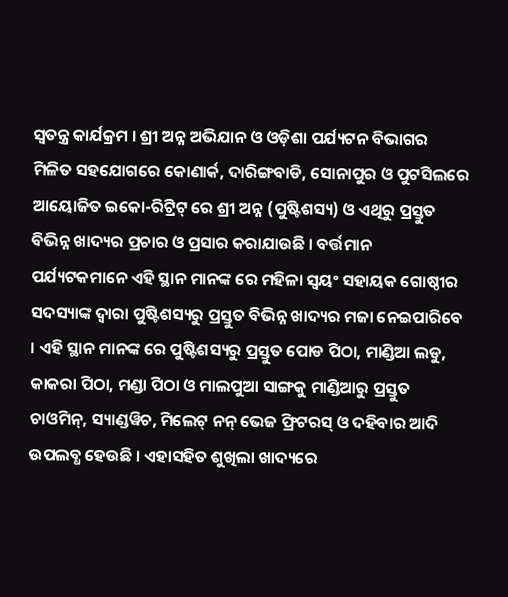ସ୍ବତନ୍ତ୍ର କାର୍ଯକ୍ରମ । ଶ୍ରୀ ଅନ୍ନ ଅଭିଯାନ ଓ ଓଡ଼ିଶା ପର୍ଯ୍ୟଟନ ବିଭାଗର ମିଳିତ ସହଯୋଗରେ କୋଣାର୍କ, ଦାରିଙ୍ଗବାଡି, ସୋନାପୁର ଓ ପୁଟସିଲରେ ଆୟୋଜିତ ଇକୋ-ରିଟ୍ରିଟ୍ ରେ ଶ୍ରୀ ଅନ୍ନ (ପୁଷ୍ଟିଶସ୍ୟ) ଓ ଏଥିରୁ ପ୍ରସ୍ତୁତ ବିଭିନ୍ନ ଖାଦ୍ୟର ପ୍ରଚାର ଓ ପ୍ରସାର କରାଯାଉଛି । ବର୍ତ୍ତମାନ ପର୍ଯ୍ୟଟକମାନେ ଏହି ସ୍ଥାନ ମାନଙ୍କ ରେ ମହିଳା ସ୍ଵୟଂ ସହାୟକ ଗୋଷ୍ଠୀର ସଦସ୍ୟାଙ୍କ ଦ୍ଵାରା ପୁଷ୍ଟିଶସ୍ୟରୁ ପ୍ରସ୍ତୁତ ବିଭିନ୍ନ ଖାଦ୍ୟର ମଜା ନେଇପାରିବେ । ଏହି ସ୍ଥାନ ମାନଙ୍କ ରେ ପୁଷ୍ଟିଶସ୍ୟରୁ ପ୍ରସ୍ତୁତ ପୋଡ ପିଠା, ମାଣ୍ଡିଆ ଲଡୁ, କାକରା ପିଠା, ମଣ୍ଡା ପିଠା ଓ ମାଲପୁଆ ସାଙ୍ଗକୁ ମାଣ୍ଡିଆରୁ ପ୍ରସ୍ତୁତ ଚାଓମିନ୍, ସ୍ୟାଣ୍ଡୱିଚ, ମିଲେଟ୍ ନନ୍ ଭେଜ ଫ୍ରିଟରସ୍ ଓ ଦହିବାର ଆଦି ଉପଲବ୍ଧ ହେଉଛି । ଏହାସହିତ ଶୁଖିଲା ଖାଦ୍ୟରେ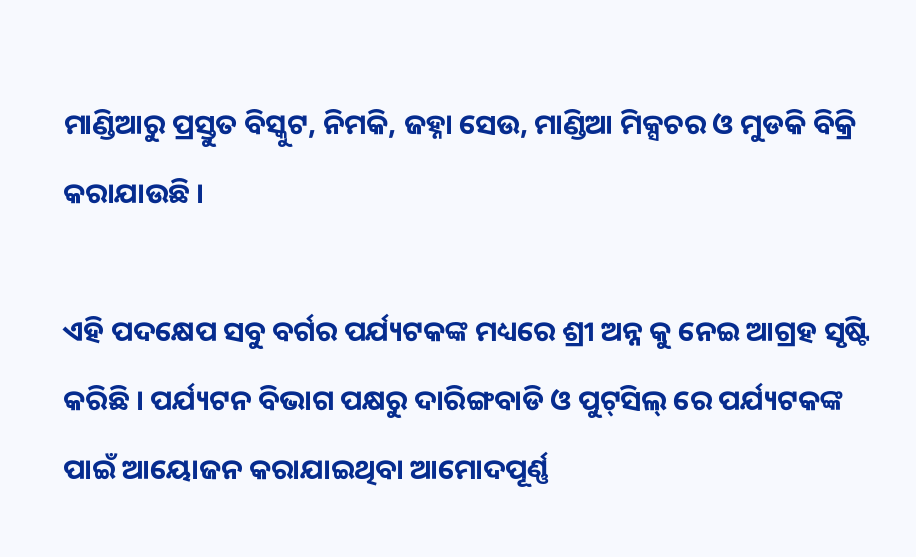ମାଣ୍ଡିଆରୁ ପ୍ରସ୍ତୁତ ବିସ୍କୁଟ, ନିମକି, ଜହ୍ନା ସେଉ, ମାଣ୍ଡିଆ ମିକ୍ସଚର ଓ ମୁଡକି ବିକ୍ରି କରାଯାଉଛି ।

ଏହି ପଦକ୍ଷେପ ସବୁ ବର୍ଗର ପର୍ଯ୍ୟଟକଙ୍କ ମଧ୍ୟରେ ଶ୍ରୀ ଅନ୍ନ କୁ ନେଇ ଆଗ୍ରହ ସୃଷ୍ଟି କରିଛି । ପର୍ଯ୍ୟଟନ ବିଭାଗ ପକ୍ଷରୁ ଦାରିଙ୍ଗବାଡି ଓ ପୁଟ୍‌ସିଲ୍‌ ରେ ପର୍ଯ୍ୟଟକଙ୍କ ପାଇଁ ଆୟୋଜନ କରାଯାଇଥିବା ଆମୋଦପୂର୍ଣ୍ଣ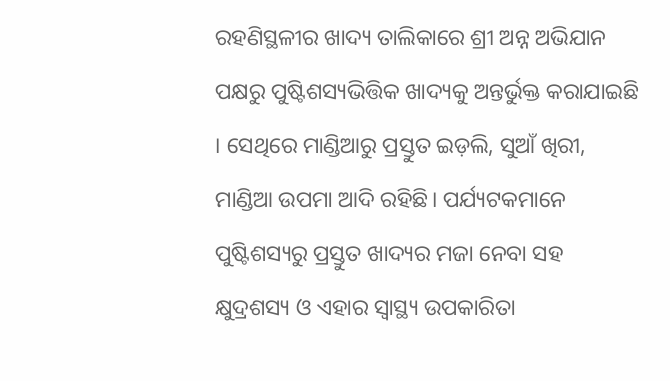ରହଣିସ୍ଥଳୀର ଖାଦ୍ୟ ତାଲିକାରେ ଶ୍ରୀ ଅନ୍ନ ଅଭିଯାନ ପକ୍ଷରୁ ପୁଷ୍ଟିଶସ୍ୟଭିତ୍ତିକ ଖାଦ୍ୟକୁ ଅନ୍ତର୍ଭୁକ୍ତ କରାଯାଇଛି । ସେଥିରେ ମାଣ୍ଡିଆରୁ ପ୍ରସ୍ତୁତ ଇଡ଼ଲି, ସୁଆଁ ଖିରୀ, ମାଣ୍ଡିଆ ଉପମା ଆଦି ରହିଛି। ପର୍ଯ୍ୟଟକମାନେ ପୁଷ୍ଟିଶସ୍ୟରୁ ପ୍ରସ୍ତୁତ ଖାଦ୍ୟର ମଜା ନେବା ସହ କ୍ଷୁଦ୍ରଶସ୍ୟ ଓ ଏହାର ସ୍ୱାସ୍ଥ୍ୟ ଉପକାରିତା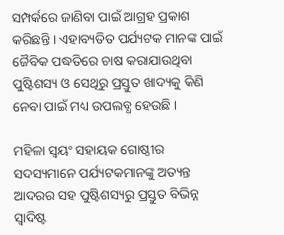ସମ୍ପର୍କରେ ଜାଣିବା ପାଇଁ ଆଗ୍ରହ ପ୍ରକାଶ କରିଛନ୍ତି । ଏହାବ୍ୟତିତ ପର୍ଯ୍ୟଟକ ମାନଙ୍କ ପାଇଁ ଜୈବିକ ପଦ୍ଧତିରେ ଚାଷ କରାଯାଉଥିବା ପୁଷ୍ଟିଶସ୍ୟ ଓ ସେଥିରୁ ପ୍ରସ୍ତୁତ ଖାଦ୍ୟକୁ କିଣି ନେବା ପାଇଁ ମଧ୍ୟ ଉପଲବ୍ଧ ହେଉଛି ।

ମହିଳା ସ୍ଵୟଂ ସହାୟକ ଗୋଷ୍ଠୀର ସଦସ୍ୟମାନେ ପର୍ଯ୍ୟଟକମାନଙ୍କୁ ଅତ୍ୟନ୍ତ ଆଦରର ସହ ପୁଷ୍ଟିଶସ୍ୟରୁ ପ୍ରସ୍ତୁତ ବିଭିନ୍ନ ସ୍ଵାଦିଷ୍ଟ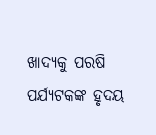ଖାଦ୍ୟକୁ ପରଷି ପର୍ଯ୍ୟଟକଙ୍କ ହୃଦୟ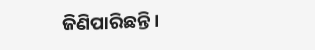ଜିଣିପାରିଛନ୍ତି ।